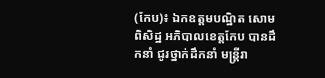(កែប)៖ ឯកឧត្តមបណ្ឋិត សោម ពិសិដ្ឋ អភិបាលខេត្តកែប បានដឹកនាំ ជូរថ្នាក់ដឹកនាំ មន្ត្រីរា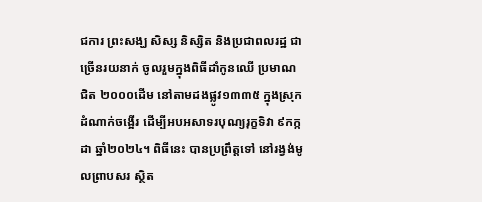ជការ ព្រះសង្ឃ សិស្ស និស្សិត និងប្រជាពលរដ្ឋ ជាច្រើនរយនាក់ ចូលរួមក្នុងពិធីដាំកូនឈើ ប្រមាណជិត ២០០០ដើម នៅតាមដងផ្លូវ១៣៣៥ ក្នុងស្រុកដំណាក់ចង្អើរ ដើម្បីអបអសាទរបុណ្យរុក្ខទិវា ៩កក្កដា ឆ្នាំ២០២៤។ ពិធីនេះ បានប្រព្រឹត្តទៅ នៅរង្វង់មូលព្រាបសរ ស្ថិត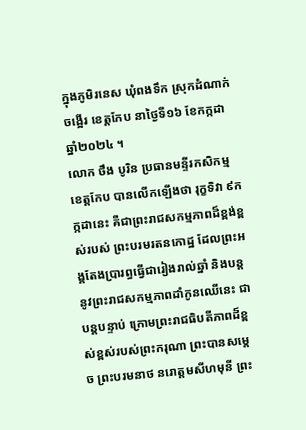ក្នុងភូមិរនេស ឃុំពងទឹក ស្រុកដំណាក់ចង្អើរ ខេត្តកែប នាថ្ងៃទី១៦ ខែកក្កដា ឆ្នាំ២០២៤ ។
លោក ថឹង បូរិន ប្រធានមន្ទីរកសិកម្មខេត្តកែប បានលើកឡើងថា រុក្ខទិវា ៩កក្កដានេះ គឺជាព្រះរាជសកម្មភាពដ៏ខ្ពង់ខ្ពស់របស់ ព្រះបរមរតនកោដ្ឋ ដែលព្រះអង្គតែងប្រារព្ធធ្វើជារៀងរាល់ឆ្នាំ និងបន្តនូវព្រះរាជសកម្មភាពដាំកូនឈើនេះ ជាបន្តបន្ទាប់ ក្រោមព្រះរាជធិបតីភាពដ៏ខ្ពស់ខ្ពស់របស់ព្រះករុណា ព្រះបានសម្តេច ព្រះបរមនាថ នរោត្តមសីហមុនី ព្រះ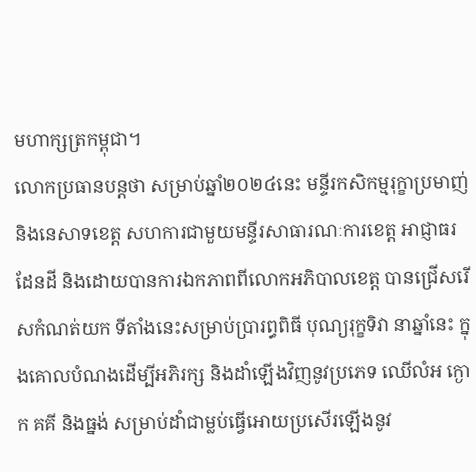មហាក្សត្រកម្ពុជា។
លោកប្រធានបន្តថា សម្រាប់ឆ្នាំ២០២៤នេះ មន្ទីរកសិកម្មរុក្ខាប្រមាញ់ និងនេសាទខេត្ត សហការជាមួយមន្ទីរសាធារណៈការខេត្ត អាជ្ញាធរ ដែនដី និងដោយបានការឯកភាពពីលោកអភិបាលខេត្ត បានជ្រើសរើសកំណត់យក ទីតាំងនេះសម្រាប់ប្រារព្ធពិធី បុណ្យរុក្ខទិវា នាឆ្នាំនេះ ក្នុងគោលបំណងដើម្បីអភិរក្ស និងដាំឡើងវិញនូវប្រភេទ ឈើលំអ ក្ងោក គគី និងធ្នង់ សម្រាប់ដាំជាម្លប់ធ្វើអោយប្រសើរឡើងនូវ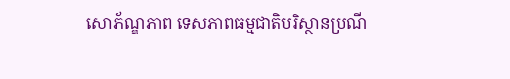សោភ័ណ្ឌភាព ទេសភាពធម្មជាតិបរិស្ថានប្រណី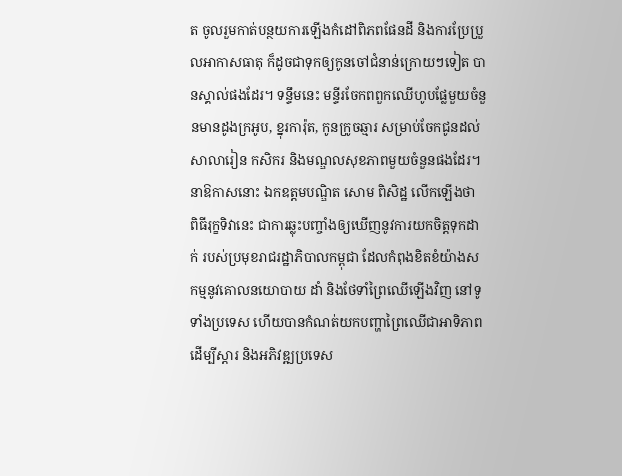ត ចូលរួមកាត់បន្ថយការឡើងកំដៅពិភពផែនដី និងការប្រែប្រួលអាកាសធាតុ ក៏ដូចជាទុកឲ្យកូនចៅជំនាន់ក្រោយៗទៀត បានស្គាល់ផងដែរ។ ទន្ទឹមនេះ មន្ទីរចែកពពួកឈើហូបផ្លែមួយចំនួនមានដូងក្រអូប, ខ្នុរការ៉ុត, កូនក្រូចឆ្មារ សម្រាប់ចែកជូនដល់សាលារៀន កសិករ និងមណ្ឌលសុខភាពមួយចំនួនផងដែរ។
នាឱកាសនោះ ឯកឧត្តមបណ្ឌិត សោម ពិសិដ្ឋ លើកឡើងថា ពិធីរុក្ខទិវានេះ ជាការឆ្លុះបញ្ចាំងឲ្យឃើញនូវការយកចិត្តទុកដាក់ របស់ប្រមុខរាជរដ្ឋាភិបាលកម្ពុជា ដែលកំពុងខិតខំយ៉ាងសកម្មនូវគោលនយោបាយ ដាំ និងថែទាំព្រៃឈើឡើងវិញ នៅទូទាំងប្រទេស ហើយបានកំណត់យកបញ្ហាព្រៃឈើជាអាទិភាព ដើម្បីស្តារ និងអភិវឌ្ឍប្រទេស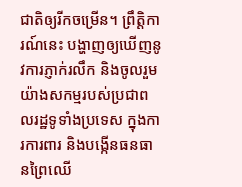ជាតិឲ្យរីកចម្រើន។ ព្រឹត្តិការណ៍នេះ បង្ហាញឲ្យឃើញនូវការភ្ញាក់រលឹក និងចូលរួមយ៉ាងសកម្មរបស់ប្រជាពលរដ្ឋទូទាំងប្រទេស ក្នុងការការពារ និងបង្កើនធនធានព្រៃឈើ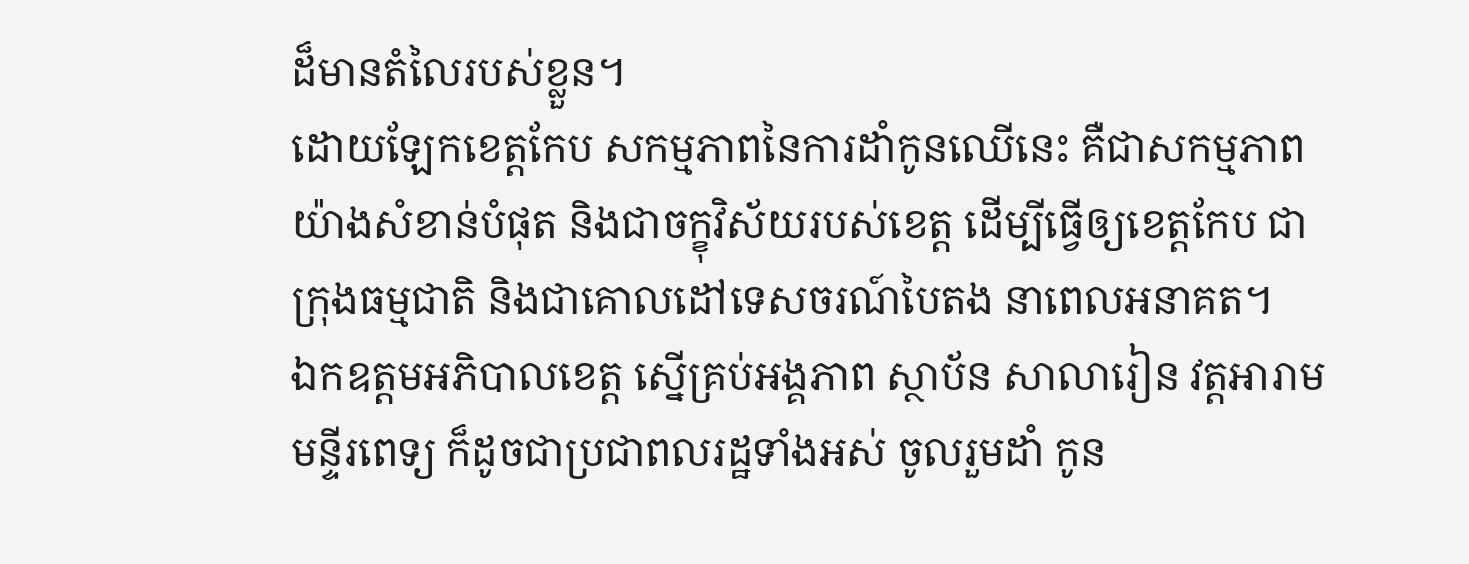ដ៏មានតំលៃរបស់ខ្លួន។
ដោយឡែកខេត្តកែប សកម្មភាពនៃការដាំកូនឈើនេះ គឺជាសកម្មភាពយ៉ាងសំខាន់បំផុត និងជាចក្ខុវិស័យរបស់ខេត្ត ដើម្បីធ្វើឲ្យខេត្តកែប ជាក្រុងធម្មជាតិ និងជាគោលដៅទេសចរណ៍បៃតង នាពេលអនាគត។
ឯកឧត្តមអភិបាលខេត្ត ស្នើគ្រប់អង្គភាព ស្ថាប័ន សាលារៀន វត្តអារាម មន្ទីរពេទ្យ ក៏ដូចជាប្រជាពលរដ្ឋទាំងអស់ ចូលរួមដាំ កូន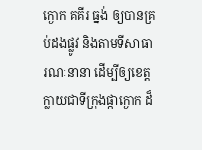ក្ងោក គគីរ ធ្នង់ ឲ្យបានគ្រប់ដងផ្លូវ និងតាមទីសាធារណៈនានា ដើម្បីឲ្យខេត្តក្លាយជាទីក្រុងផ្កាក្ងោក ដ៏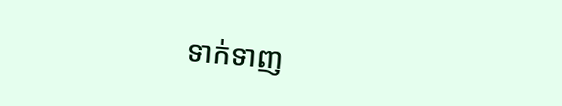ទាក់ទាញ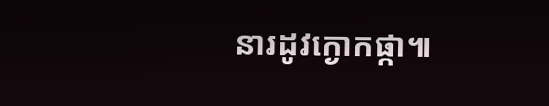នារដូវក្ងោកផ្កា៕